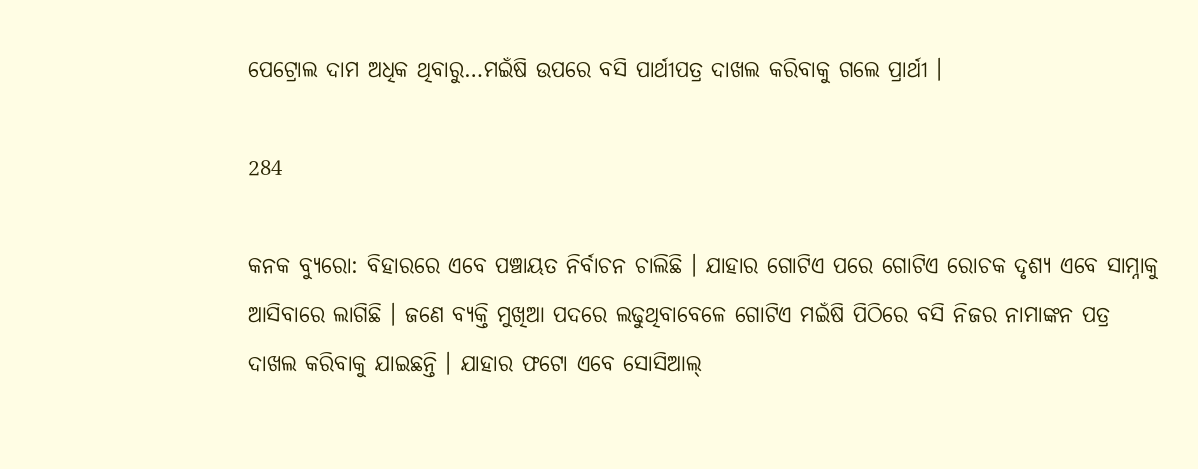ପେଟ୍ରୋଲ ଦାମ ଅଧିକ ଥିବାରୁ…ମଇଁଷି ଉପରେ ବସି ପାର୍ଥୀପତ୍ର ଦାଖଲ କରିବାକୁ ଗଲେ ପ୍ରାର୍ଥୀ ।

284

କନକ ବ୍ୟୁରୋ: ବିହାରରେ ଏବେ ପଞ୍ଚାୟତ ନିର୍ବାଚନ ଚାଲିଛି । ଯାହାର ଗୋଟିଏ ପରେ ଗୋଟିଏ ରୋଚକ ଦୃଶ୍ୟ ଏବେ ସାମ୍ନାକୁ ଆସିବାରେ ଲାଗିଛି । ଜଣେ ବ୍ୟକ୍ତି ମୁଖିଆ ପଦରେ ଲଢୁଥିବାବେଳେ ଗୋଟିଏ ମଇଁଷି ପିଠିରେ ବସି ନିଜର ନାମାଙ୍କନ ପତ୍ର ଦାଖଲ କରିବାକୁ ଯାଇଛନ୍ତି । ଯାହାର ଫଟୋ ଏବେ ସୋସିଆଲ୍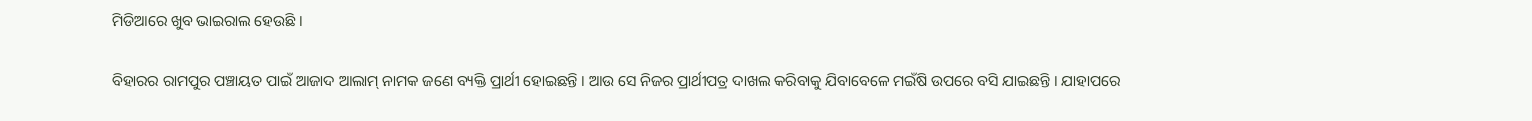ମିଡିଆରେ ଖୁବ ଭାଇରାଲ ହେଉଛି ।

ବିହାରର ରାମପୁର ପଞ୍ଚାୟତ ପାଇଁ ଆଜାଦ ଆଲାମ୍ ନାମକ ଜଣେ ବ୍ୟକ୍ତି ପ୍ରାର୍ଥୀ ହୋଇଛନ୍ତି । ଆଉ ସେ ନିଜର ପ୍ରାର୍ଥୀପତ୍ର ଦାଖଲ କରିବାକୁ ଯିବାବେଳେ ମଇଁଷି ଉପରେ ବସି ଯାଇଛନ୍ତି । ଯାହାପରେ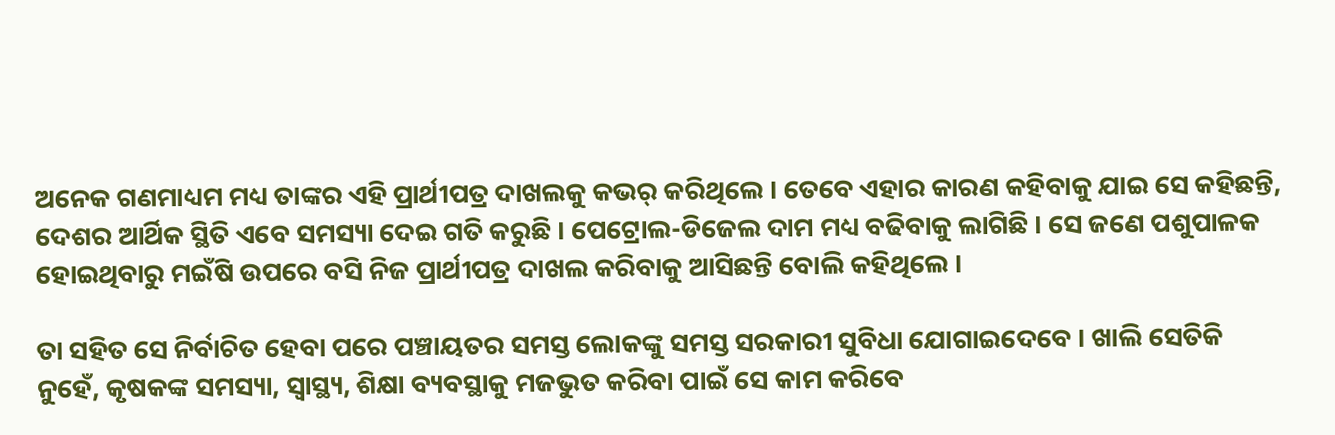ଅନେକ ଗଣମାଧ୍ୟମ ମଧ୍ୟ ତାଙ୍କର ଏହି ପ୍ରାର୍ଥୀପତ୍ର ଦାଖଲକୁ କଭର୍ କରିଥିଲେ । ତେବେ ଏହାର କାରଣ କହିବାକୁ ଯାଇ ସେ କହିଛନ୍ତି, ଦେଶର ଆର୍ଥିକ ସ୍ଥିତି ଏବେ ସମସ୍ୟା ଦେଇ ଗତି କରୁଛି । ପେଟ୍ରୋଲ-ଡିଜେଲ ଦାମ ମଧ୍ୟ ବଢିବାକୁ ଲାଗିଛି । ସେ ଜଣେ ପଶୁପାଳକ ହୋଇଥିବାରୁ ମଇଁଷି ଉପରେ ବସି ନିଜ ପ୍ରାର୍ଥୀପତ୍ର ଦାଖଲ କରିବାକୁ ଆସିଛନ୍ତି ବୋଲି କହିଥିଲେ ।

ତା ସହିତ ସେ ନିର୍ବାଚିତ ହେବା ପରେ ପଞ୍ଚାୟତର ସମସ୍ତ ଲୋକଙ୍କୁ ସମସ୍ତ ସରକାରୀ ସୁବିଧା ଯୋଗାଇଦେବେ । ଖାଲି ସେତିକି ନୁହେଁ, କୃଷକଙ୍କ ସମସ୍ୟା, ସ୍ୱାସ୍ଥ୍ୟ, ଶିକ୍ଷା ବ୍ୟବସ୍ଥାକୁ ମଜଭୁତ କରିବା ପାଇଁ ସେ କାମ କରିବେ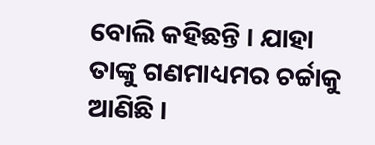ବୋଲି କହିଛନ୍ତି । ଯାହା ତାଙ୍କୁ ଗଣମାଧ୍ୟମର ଚର୍ଚ୍ଚାକୁ ଆଣିଛି ।